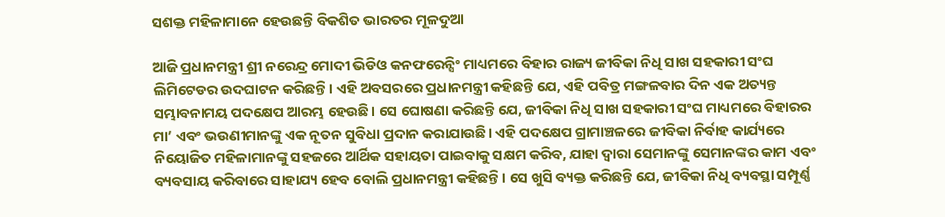ସଶକ୍ତ ମହିଳାମାନେ ହେଉଛନ୍ତି ବିକଶିତ ଭାରତର ମୂଳଦୁଆ

ଆଜି ପ୍ରଧାନମନ୍ତ୍ରୀ ଶ୍ରୀ ନରେନ୍ଦ୍ର ମୋଦୀ ଭିଡିଓ କନଫରେନ୍ସିଂ ମାଧ୍ୟମରେ ବିହାର ରାଜ୍ୟ ଜୀବିକା ନିଧି ସାଖ ସହକାରୀ ସଂଘ ଲିମିଟେଡର ଉଦଘାଟନ କରିଛନ୍ତି। ଏହି ଅବସରରେ ପ୍ରଧାନମନ୍ତ୍ରୀ କହିଛନ୍ତି ଯେ, ଏହି ପବିତ୍ର ମଙ୍ଗଳବାର ଦିନ ଏକ ଅତ୍ୟନ୍ତ ସମ୍ଭାବନାମୟ ପଦକ୍ଷେପ ଆରମ୍ଭ ହେଉଛି। ସେ ଘୋଷଣା କରିଛନ୍ତି ଯେ, ଜୀବିକା ନିଧି ସାଖ ସହକାରୀ ସଂଘ ମାଧ୍ୟମରେ ବିହାରର ମା’ ଏବଂ ଭଉଣୀମାନଙ୍କୁ ଏକ ନୂତନ ସୁବିଧା ପ୍ରଦାନ କରାଯାଉଛି। ଏହି ପଦକ୍ଷେପ ଗ୍ରାମାଞ୍ଚଳରେ ଜୀବିକା ନିର୍ବାହ କାର୍ଯ୍ୟରେ ନିୟୋଜିତ ମହିଳାମାନଙ୍କୁ ସହଜରେ ଆର୍ଥିକ ସହାୟତା ପାଇବାକୁ ସକ୍ଷମ କରିବ, ଯାହା ଦ୍ୱାରା ସେମାନଙ୍କୁ ସେମାନଙ୍କର କାମ ଏବଂ ବ୍ୟବସାୟ କରିବାରେ ସାହାଯ୍ୟ ହେବ ବୋଲି ପ୍ରଧାନମନ୍ତ୍ରୀ କହିଛନ୍ତି। ସେ ଖୁସି ବ୍ୟକ୍ତ କରିଛନ୍ତି ଯେ, ଜୀବିକା ନିଧି ବ୍ୟବସ୍ଥା ସମ୍ପୂର୍ଣ୍ଣ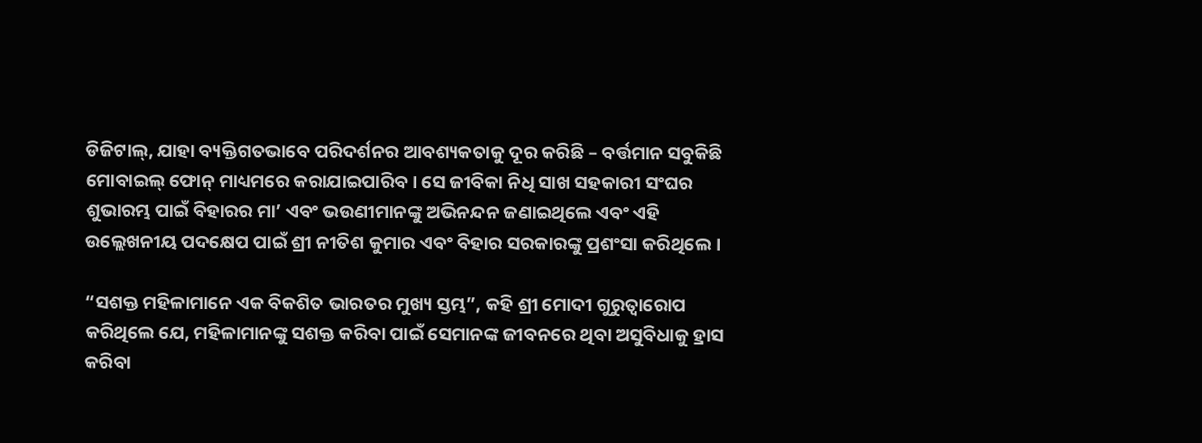ଡିଜିଟାଲ୍, ଯାହା ବ୍ୟକ୍ତିଗତଭାବେ ପରିଦର୍ଶନର ଆବଶ୍ୟକତାକୁ ଦୂର କରିଛି – ବର୍ତ୍ତମାନ ସବୁକିଛି ମୋବାଇଲ୍ ଫୋନ୍ ମାଧ୍ୟମରେ କରାଯାଇପାରିବ। ସେ ଜୀବିକା ନିଧି ସାଖ ସହକାରୀ ସଂଘର ଶୁଭାରମ୍ଭ ପାଇଁ ବିହାରର ମା’ ଏବଂ ଭଉଣୀମାନଙ୍କୁ ଅଭିନନ୍ଦନ ଜଣାଇଥିଲେ ଏବଂ ଏହି ଉଲ୍ଲେଖନୀୟ ପଦକ୍ଷେପ ପାଇଁ ଶ୍ରୀ ନୀତିଶ କୁମାର ଏବଂ ବିହାର ସରକାରଙ୍କୁ ପ୍ରଶଂସା କରିଥିଲେ।

“ସଶକ୍ତ ମହିଳାମାନେ ଏକ ବିକଶିତ ଭାରତର ମୁଖ୍ୟ ସ୍ତମ୍ଭ”, କହି ଶ୍ରୀ ମୋଦୀ ଗୁରୁତ୍ୱାରୋପ କରିଥିଲେ ଯେ, ମହିଳାମାନଙ୍କୁ ସଶକ୍ତ କରିବା ପାଇଁ ସେମାନଙ୍କ ଜୀବନରେ ଥିବା ଅସୁବିଧାକୁ ହ୍ରାସ କରିବା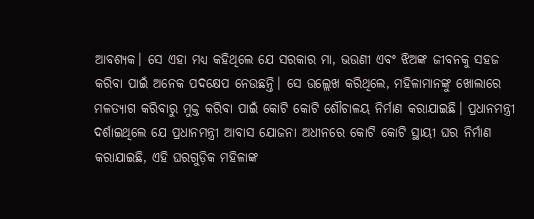ଆବଶ୍ୟକ। ସେ ଏହା ମଧ୍ୟ କହିଥିଲେ ଯେ ସରକାର ମା, ଭଉଣୀ ଏବଂ ଝିଅଙ୍କ ଜୀବନକୁ ସହଜ କରିବା ପାଇଁ ଅନେକ ପଦକ୍ଷେପ ନେଉଛନ୍ତି। ସେ ଉଲ୍ଲେଖ କରିଥିଲେ, ମହିଳାମାନଙ୍କୁ ଖୋଲାରେ ମଳତ୍ୟାଗ କରିବାରୁ ମୁକ୍ତ କରିବା ପାଇଁ କୋଟି କୋଟି ଶୌଚାଳୟ ନିର୍ମାଣ କରାଯାଇଛି। ପ୍ରଧାନମନ୍ତ୍ରୀ ଦର୍ଶାଇଥିଲେ ଯେ ପ୍ରଧାନମନ୍ତ୍ରୀ ଆବାସ ଯୋଜନା ଅଧୀନରେ କୋଟି କୋଟି ସ୍ଥାୟୀ ଘର ନିର୍ମାଣ କରାଯାଇଛି, ଏହି ଘରଗୁଡ଼ିକ ମହିଳାଙ୍କ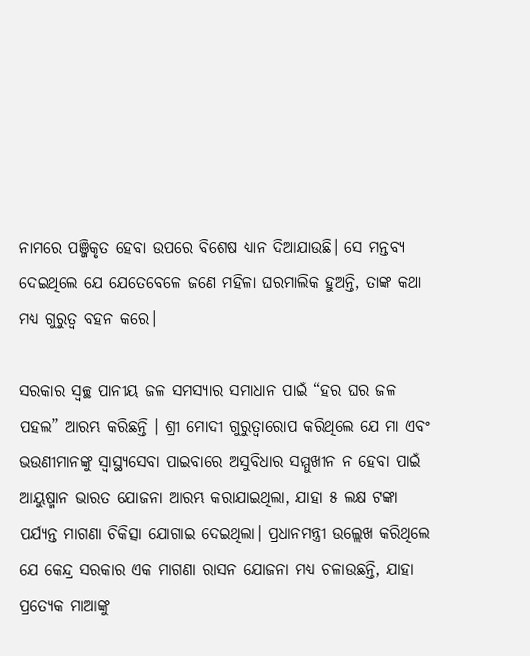ନାମରେ ପଞ୍ଜିକୃତ ହେବା ଉପରେ ବିଶେଷ ଧ୍ୟାନ ଦିଆଯାଉଛି। ସେ ମନ୍ତବ୍ୟ ଦେଇଥିଲେ ଯେ ଯେତେବେଳେ ଜଣେ ମହିଳା ଘରମାଲିକ ହୁଅନ୍ତି, ତାଙ୍କ କଥା ମଧ୍ୟ ଗୁରୁତ୍ୱ ବହନ କରେ।

ସରକାର ସ୍ୱଚ୍ଛ ପାନୀୟ ଜଳ ସମସ୍ୟାର ସମାଧାନ ପାଇଁ “ହର ଘର ଜଳ ପହଲ” ଆରମ୍ଭ କରିଛନ୍ତି । ଶ୍ରୀ ମୋଦୀ ଗୁରୁତ୍ୱାରୋପ କରିଥିଲେ ଯେ ମା ଏବଂ ଭଉଣୀମାନଙ୍କୁ ସ୍ୱାସ୍ଥ୍ୟସେବା ପାଇବାରେ ଅସୁବିଧାର ସମ୍ମୁଖୀନ ନ ହେବା ପାଇଁ ଆୟୁଷ୍ମାନ ଭାରତ ଯୋଜନା ଆରମ୍ଭ କରାଯାଇଥିଲା, ଯାହା ୫ ଲକ୍ଷ ଟଙ୍କା ପର୍ଯ୍ୟନ୍ତ ମାଗଣା ଚିକିତ୍ସା ଯୋଗାଇ ଦେଇଥିଲା। ପ୍ରଧାନମନ୍ତ୍ରୀ ଉଲ୍ଲେଖ କରିଥିଲେ ଯେ କେନ୍ଦ୍ର ସରକାର ଏକ ମାଗଣା ରାସନ ଯୋଜନା ମଧ୍ୟ ଚଳାଉଛନ୍ତି, ଯାହା ପ୍ରତ୍ୟେକ ମାଆଙ୍କୁ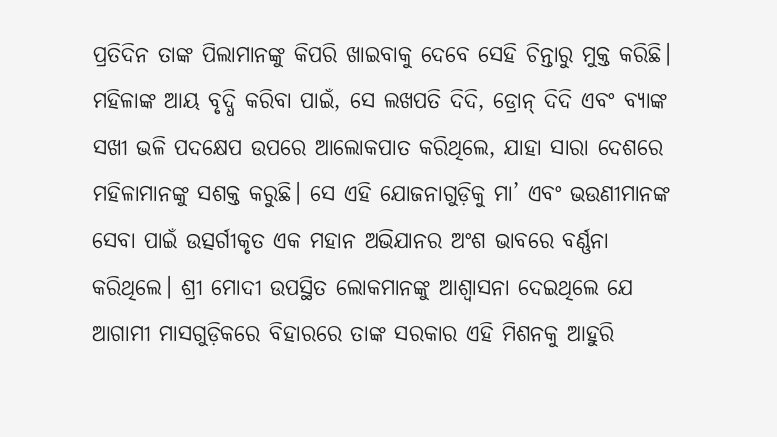ପ୍ରତିଦିନ ତାଙ୍କ ପିଲାମାନଙ୍କୁ କିପରି ଖାଇବାକୁ ଦେବେ ସେହି ଚିନ୍ତାରୁ ମୁକ୍ତ କରିଛି। ମହିଳାଙ୍କ ଆୟ ବୃଦ୍ଧି କରିବା ପାଇଁ, ସେ ଲଖପତି ଦିଦି, ଡ୍ରୋନ୍ ଦିଦି ଏବଂ ବ୍ୟାଙ୍କ ସଖୀ ଭଳି ପଦକ୍ଷେପ ଉପରେ ଆଲୋକପାତ କରିଥିଲେ, ଯାହା ସାରା ଦେଶରେ ମହିଳାମାନଙ୍କୁ ସଶକ୍ତ କରୁଛି। ସେ ଏହି ଯୋଜନାଗୁଡ଼ିକୁ ମା’ ଏବଂ ଭଉଣୀମାନଙ୍କ ସେବା ପାଇଁ ଉତ୍ସର୍ଗୀକୃତ ଏକ ମହାନ ଅଭିଯାନର ଅଂଶ ଭାବରେ ବର୍ଣ୍ଣନା କରିଥିଲେ। ଶ୍ରୀ ମୋଦୀ ଉପସ୍ଥିତ ଲୋକମାନଙ୍କୁ ଆଶ୍ୱାସନା ଦେଇଥିଲେ ଯେ ଆଗାମୀ ମାସଗୁଡ଼ିକରେ ବିହାରରେ ତାଙ୍କ ସରକାର ଏହି ମିଶନକୁ ଆହୁରି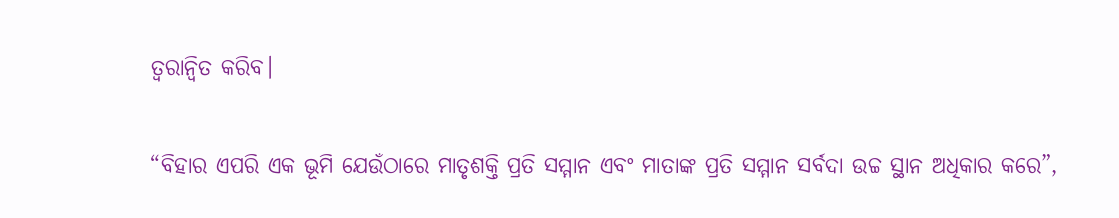ତ୍ୱରାନ୍ୱିତ କରିବ।

“ବିହାର ଏପରି ଏକ ଭୂମି ଯେଉଁଠାରେ ମାତୃଶକ୍ତି ପ୍ରତି ସମ୍ମାନ ଏବଂ ମାତାଙ୍କ ପ୍ରତି ସମ୍ମାନ ସର୍ବଦା ଉଚ୍ଚ ସ୍ଥାନ ଅଧିକାର କରେ”,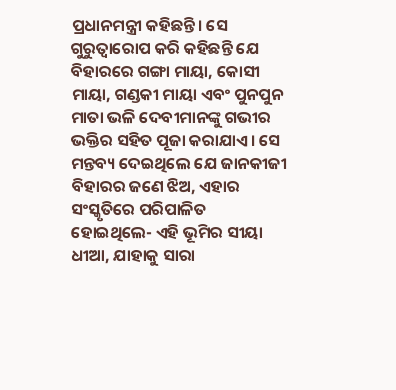ପ୍ରଧାନମନ୍ତ୍ରୀ କହିଛନ୍ତି। ସେ ଗୁରୁତ୍ୱାରୋପ କରି କହିଛନ୍ତି ଯେ ବିହାରରେ ଗଙ୍ଗା ମାୟା, କୋସୀ ମାୟା, ଗଣ୍ଡକୀ ମାୟା ଏବଂ ପୁନପୁନ ମାତା ଭଳି ଦେବୀମାନଙ୍କୁ ଗଭୀର ଭକ୍ତିର ସହିତ ପୂଜା କରାଯାଏ। ସେ ମନ୍ତବ୍ୟ ଦେଇଥିଲେ ଯେ ଜାନକୀଜୀ ବିହାରର ଜଣେ ଝିଅ, ଏହାର ସଂସ୍କୃତିରେ ପରିପାଳିତ ହୋଇଥିଲେ- ଏହି ଭୂମିର ସୀୟା ଧୀଆ, ଯାହାକୁ ସାରା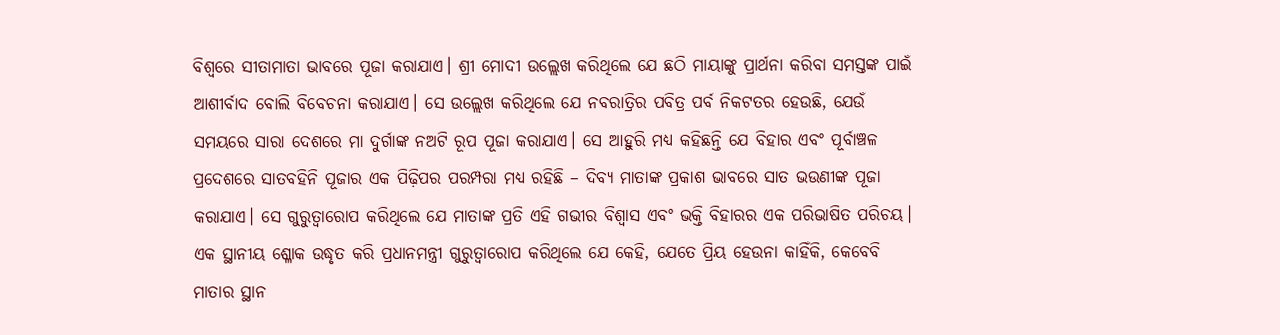ବିଶ୍ୱରେ ସୀତାମାତା ଭାବରେ ପୂଜା କରାଯାଏ। ଶ୍ରୀ ମୋଦୀ ଉଲ୍ଲେଖ କରିଥିଲେ ଯେ ଛଠି ମାୟାଙ୍କୁ ପ୍ରାର୍ଥନା କରିବା ସମସ୍ତଙ୍କ ପାଇଁ ଆଶୀର୍ବାଦ ବୋଲି ବିବେଚନା କରାଯାଏ। ସେ ଉଲ୍ଲେଖ କରିଥିଲେ ଯେ ନବରାତ୍ରିର ପବିତ୍ର ପର୍ବ ନିକଟତର ହେଉଛି, ଯେଉଁ ସମୟରେ ସାରା ଦେଶରେ ମା ଦୁର୍ଗାଙ୍କ ନଅଟି ରୂପ ପୂଜା କରାଯାଏ। ସେ ଆହୁରି ମଧ୍ୟ କହିଛନ୍ତି ଯେ ବିହାର ଏବଂ ପୂର୍ବାଞ୍ଚଳ ପ୍ରଦେଶରେ ସାତବହିନି ପୂଜାର ଏକ ପିଢ଼ିପର ପରମ୍ପରା ମଧ୍ୟ ରହିଛି – ଦିବ୍ୟ ମାତାଙ୍କ ପ୍ରକାଶ ଭାବରେ ସାତ ଭଉଣୀଙ୍କ ପୂଜା କରାଯାଏ। ସେ ଗୁରୁତ୍ୱାରୋପ କରିଥିଲେ ଯେ ମାତାଙ୍କ ପ୍ରତି ଏହି ଗଭୀର ବିଶ୍ୱାସ ଏବଂ ଭକ୍ତି ବିହାରର ଏକ ପରିଭାଷିତ ପରିଚୟ। ଏକ ସ୍ଥାନୀୟ ଶ୍ଳୋକ ଉଦ୍ଧୃତ କରି ପ୍ରଧାନମନ୍ତ୍ରୀ ଗୁରୁତ୍ୱାରୋପ କରିଥିଲେ ଯେ କେହି, ଯେତେ ପ୍ରିୟ ହେଉନା କାହିଁକି, କେବେବି ମାତାର ସ୍ଥାନ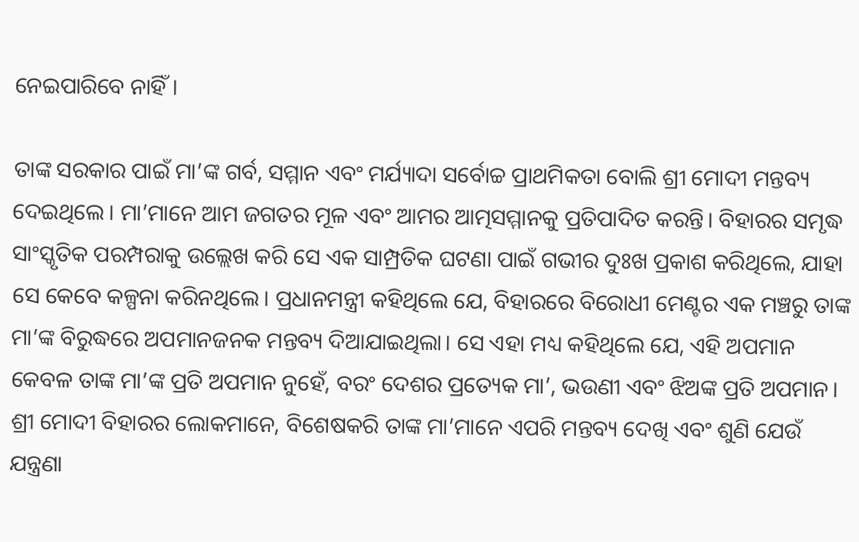ନେଇପାରିବେ ନାହିଁ।

ତାଙ୍କ ସରକାର ପାଇଁ ମା’ଙ୍କ ଗର୍ବ, ସମ୍ମାନ ଏବଂ ମର୍ଯ୍ୟାଦା ସର୍ବୋଚ୍ଚ ପ୍ରାଥମିକତା ବୋଲି ଶ୍ରୀ ମୋଦୀ ମନ୍ତବ୍ୟ ଦେଇଥିଲେ। ମା’ମାନେ ଆମ ଜଗତର ମୂଳ ଏବଂ ଆମର ଆତ୍ମସମ୍ମାନକୁ ପ୍ରତିପାଦିତ କରନ୍ତି। ବିହାରର ସମୃଦ୍ଧ ସାଂସ୍କୃତିକ ପରମ୍ପରାକୁ ଉଲ୍ଲେଖ କରି ସେ ଏକ ସାମ୍ପ୍ରତିକ ଘଟଣା ପାଇଁ ଗଭୀର ଦୁଃଖ ପ୍ରକାଶ କରିଥିଲେ, ଯାହା ସେ କେବେ କଳ୍ପନା କରିନଥିଲେ। ପ୍ରଧାନମନ୍ତ୍ରୀ କହିଥିଲେ ଯେ, ବିହାରରେ ବିରୋଧୀ ମେଣ୍ଟର ଏକ ମଞ୍ଚରୁ ତାଙ୍କ ମା’ଙ୍କ ବିରୁଦ୍ଧରେ ଅପମାନଜନକ ମନ୍ତବ୍ୟ ଦିଆଯାଇଥିଲା। ସେ ଏହା ମଧ୍ୟ କହିଥିଲେ ଯେ, ଏହି ଅପମାନ କେବଳ ତାଙ୍କ ମା’ଙ୍କ ପ୍ରତି ଅପମାନ ନୁହେଁ, ବରଂ ଦେଶର ପ୍ରତ୍ୟେକ ମା’, ଭଉଣୀ ଏବଂ ଝିଅଙ୍କ ପ୍ରତି ଅପମାନ। ଶ୍ରୀ ମୋଦୀ ବିହାରର ଲୋକମାନେ, ବିଶେଷକରି ତାଙ୍କ ମା’ମାନେ ଏପରି ମନ୍ତବ୍ୟ ଦେଖି ଏବଂ ଶୁଣି ଯେଉଁ ଯନ୍ତ୍ରଣା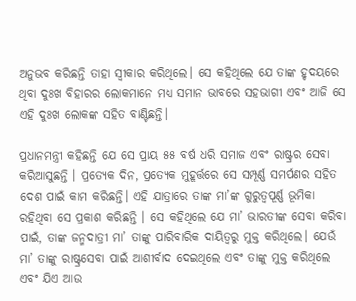ଅନୁଭବ କରିଛନ୍ତି ତାହା ସ୍ୱୀକାର କରିଥିଲେ। ସେ କହିଥିଲେ ଯେ ତାଙ୍କ ହୃଦୟରେ ଥିବା ଦୁଃଖ ବିହାରର ଲୋକମାନେ ମଧ୍ୟ ସମାନ ଭାବରେ ସହଭାଗୀ ଏବଂ ଆଜି ସେ ଏହି ଦୁଃଖ ଲୋକଙ୍କ ସହିତ ବାଣ୍ଟିଛନ୍ତି।

ପ୍ରଧାନମନ୍ତ୍ରୀ କହିଛନ୍ତି ଯେ ସେ ପ୍ରାୟ ୫୫ ବର୍ଷ ଧରି ସମାଜ ଏବଂ ରାଷ୍ଟ୍ରର ସେବା କରିଆସୁଛନ୍ତି । ପ୍ରତ୍ୟେକ ଦିନ, ପ୍ରତ୍ୟେକ ମୁହୂର୍ତ୍ତରେ ସେ ସମ୍ପୂର୍ଣ୍ଣ ସମର୍ପଣର ସହିତ ଦେଶ ପାଇଁ କାମ କରିଛନ୍ତି। ଏହି ଯାତ୍ରାରେ ତାଙ୍କ ମା’ଙ୍କ ଗୁରୁତ୍ୱପୂର୍ଣ୍ଣ ଭୂମିକା ରହିଥିବା ସେ ପ୍ରକାଶ କରିଛନ୍ତି । ସେ କହିଥିଲେ ଯେ ମା’ ଭାରତୀଙ୍କ ସେବା କରିବା ପାଇଁ, ତାଙ୍କ ଜନ୍ମଦାତ୍ରୀ ମା’ ତାଙ୍କୁ ପାରିବାରିକ ଦାୟିତ୍ୱରୁ ମୁକ୍ତ କରିଥିଲେ। ଯେଉଁ ମା’ ତାଙ୍କୁ ରାଷ୍ଟ୍ରସେବା ପାଇଁ ଆଶୀର୍ବାଦ ଦେଇଥିଲେ ଏବଂ ତାଙ୍କୁ ମୁକ୍ତ କରିଥିଲେ ଏବଂ ଯିଏ ଆଉ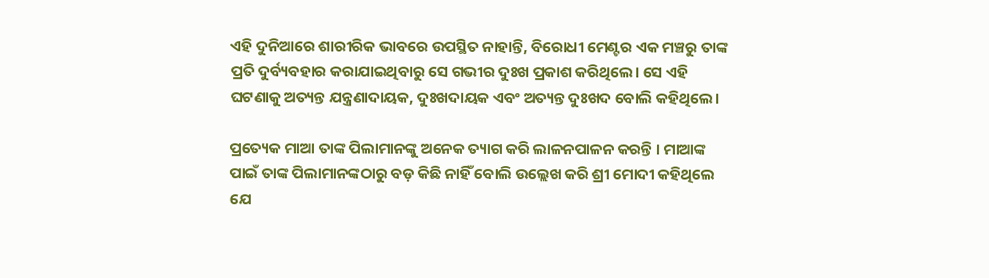ଏହି ଦୁନିଆରେ ଶାରୀରିକ ଭାବରେ ଉପସ୍ଥିତ ନାହାନ୍ତି, ବିରୋଧୀ ମେଣ୍ଟର ଏକ ମଞ୍ଚରୁ ତାଙ୍କ ପ୍ରତି ଦୁର୍ବ୍ୟବହାର କରାଯାଇଥିବାରୁ ସେ ଗଭୀର ଦୁଃଖ ପ୍ରକାଶ କରିଥିଲେ। ସେ ଏହି ଘଟଣାକୁ ଅତ୍ୟନ୍ତ ଯନ୍ତ୍ରଣାଦାୟକ, ଦୁଃଖଦାୟକ ଏବଂ ଅତ୍ୟନ୍ତ ଦୁଃଖଦ ବୋଲି କହିଥିଲେ।

ପ୍ରତ୍ୟେକ ମାଆ ତାଙ୍କ ପିଲାମାନଙ୍କୁ ଅନେକ ତ୍ୟାଗ କରି ଲାଳନପାଳନ କରନ୍ତି । ମାଆଙ୍କ ପାଇଁ ତାଙ୍କ ପିଲାମାନଙ୍କଠାରୁ ବଡ଼ କିଛି ନାହିଁ ବୋଲି ଉଲ୍ଲେଖ କରି ଶ୍ରୀ ମୋଦୀ କହିଥିଲେ ଯେ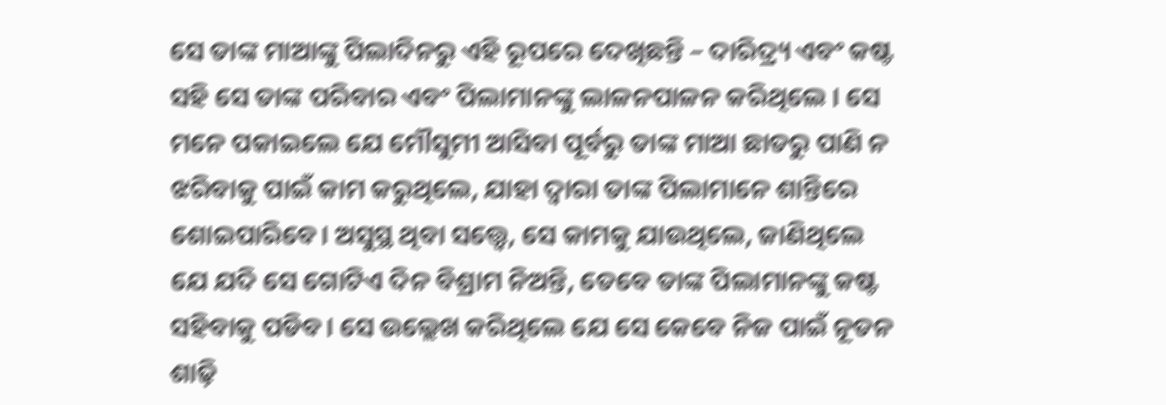ସେ ତାଙ୍କ ମାଆଙ୍କୁ ପିଲାଦିନରୁ ଏହି ରୂପରେ ଦେଖିଛନ୍ତି – ଦାରିଦ୍ର୍ୟ ଏବଂ କଷ୍ଟ ସହି ସେ ତାଙ୍କ ପରିବାର ଏବଂ ପିଲାମାନଙ୍କୁ ଲାଳନପାଳନ କରିଥିଲେ । ସେ ମନେ ପକାଇଲେ ଯେ ମୌସୁମୀ ଆସିବା ପୂର୍ବରୁ ତାଙ୍କ ମାଆ ଛାତରୁ ପାଣି ନ ଝରିବାକୁ ପାଇଁ କାମ କରୁଥିଲେ, ଯାହା ଦ୍ୱାରା ତାଙ୍କ ପିଲାମାନେ ଶାନ୍ତିରେ ଶୋଇପାରିବେ। ଅସୁସ୍ଥ ଥିବା ସତ୍ତ୍ୱେ, ସେ କାମକୁ ଯାଉଥିଲେ, ଜାଣିଥିଲେ ଯେ ଯଦି ସେ ଗୋଟିଏ ଦିନ ବିଶ୍ରାମ ନିଅନ୍ତି, ତେବେ ତାଙ୍କ ପିଲାମାନଙ୍କୁ କଷ୍ଟ ସହିବାକୁ ପଡିବ। ସେ ଉଲ୍ଲେଖ କରିଥିଲେ ଯେ ସେ କେବେ ନିଜ ପାଇଁ ନୂତନ ଶାଢ଼ି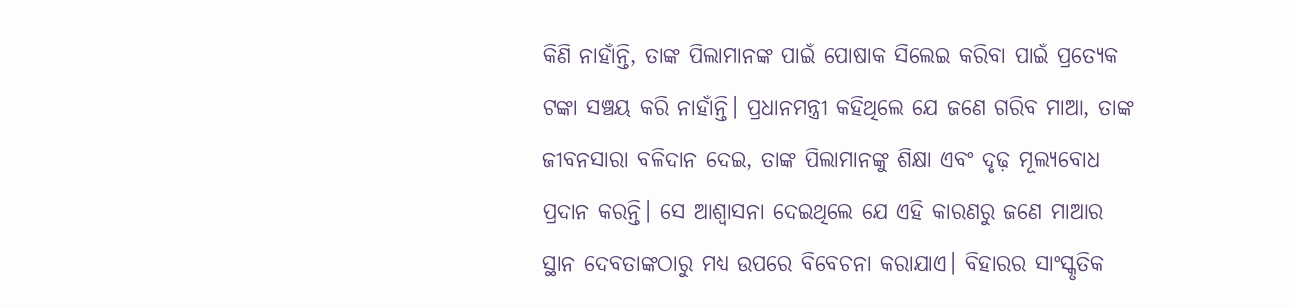କିଣି ନାହାଁନ୍ତି, ତାଙ୍କ ପିଲାମାନଙ୍କ ପାଇଁ ପୋଷାକ ସିଲେଇ କରିବା ପାଇଁ ପ୍ରତ୍ୟେକ ଟଙ୍କା ସଞ୍ଚୟ କରି ନାହାଁନ୍ତି। ପ୍ରଧାନମନ୍ତ୍ରୀ କହିଥିଲେ ଯେ ଜଣେ ଗରିବ ମାଆ, ତାଙ୍କ ଜୀବନସାରା ବଳିଦାନ ଦେଇ, ତାଙ୍କ ପିଲାମାନଙ୍କୁ ଶିକ୍ଷା ଏବଂ ଦୃଢ଼ ମୂଲ୍ୟବୋଧ ପ୍ରଦାନ କରନ୍ତି। ସେ ଆଶ୍ୱାସନା ଦେଇଥିଲେ ଯେ ଏହି କାରଣରୁ ଜଣେ ମାଆର ସ୍ଥାନ ଦେବତାଙ୍କଠାରୁ ମଧ୍ୟ ଉପରେ ବିବେଚନା କରାଯାଏ। ବିହାରର ସାଂସ୍କୃତିକ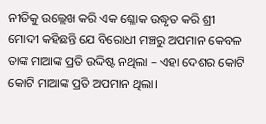ନୀତିକୁ ଉଲ୍ଲେଖ କରି ଏକ ଶ୍ଳୋକ ଉଦ୍ଧୃତ କରି ଶ୍ରୀ ମୋଦୀ କହିଛନ୍ତି ଯେ ବିରୋଧୀ ମଞ୍ଚରୁ ଅପମାନ କେବଳ ତାଙ୍କ ମାଆଙ୍କ ପ୍ରତି ଉଦ୍ଦିଷ୍ଟ ନଥିଲା – ଏହା ଦେଶର କୋଟି କୋଟି ମାଆଙ୍କ ପ୍ରତି ଅପମାନ ଥିଲା।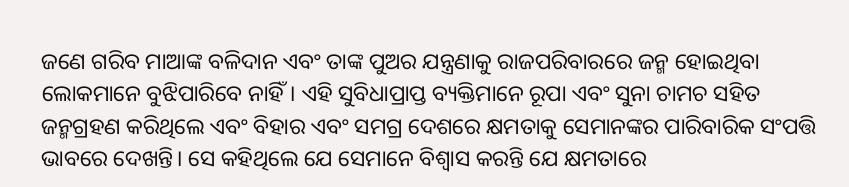ଜଣେ ଗରିବ ମାଆଙ୍କ ବଳିଦାନ ଏବଂ ତାଙ୍କ ପୁଅର ଯନ୍ତ୍ରଣାକୁ ରାଜପରିବାରରେ ଜନ୍ମ ହୋଇଥିବା ଲୋକମାନେ ବୁଝିପାରିବେ ନାହିଁ। ଏହି ସୁବିଧାପ୍ରାପ୍ତ ବ୍ୟକ୍ତିମାନେ ରୂପା ଏବଂ ସୁନା ଚାମଚ ସହିତ ଜନ୍ମଗ୍ରହଣ କରିଥିଲେ ଏବଂ ବିହାର ଏବଂ ସମଗ୍ର ଦେଶରେ କ୍ଷମତାକୁ ସେମାନଙ୍କର ପାରିବାରିକ ସଂପତ୍ତି ଭାବରେ ଦେଖନ୍ତି। ସେ କହିଥିଲେ ଯେ ସେମାନେ ବିଶ୍ୱାସ କରନ୍ତି ଯେ କ୍ଷମତାରେ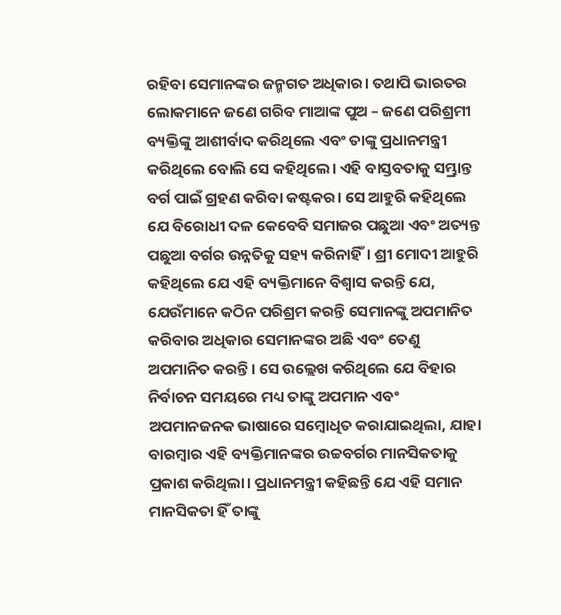ରହିବା ସେମାନଙ୍କର ଜନ୍ମଗତ ଅଧିକାର। ତଥାପି ଭାରତର ଲୋକମାନେ ଜଣେ ଗରିବ ମାଆଙ୍କ ପୁଅ – ଜଣେ ପରିଶ୍ରମୀ ବ୍ୟକ୍ତିଙ୍କୁ ଆଶୀର୍ବାଦ କରିଥିଲେ ଏବଂ ତାଙ୍କୁ ପ୍ରଧାନମନ୍ତ୍ରୀ କରିଥିଲେ ବୋଲି ସେ କହିଥିଲେ। ଏହି ବାସ୍ତବତାକୁ ସମ୍ଭ୍ରାନ୍ତ ବର୍ଗ ପାଇଁ ଗ୍ରହଣ କରିବା କଷ୍ଟକର। ସେ ଆହୁରି କହିଥିଲେ ଯେ ବିରୋଧୀ ଦଳ କେବେବି ସମାଜର ପଛୁଆ ଏବଂ ଅତ୍ୟନ୍ତ ପଛୁଆ ବର୍ଗର ଉନ୍ନତିକୁ ସହ୍ୟ କରିନାହିଁ। ଶ୍ରୀ ମୋଦୀ ଆହୁରି କହିଥିଲେ ଯେ ଏହି ବ୍ୟକ୍ତିମାନେ ବିଶ୍ୱାସ କରନ୍ତି ଯେ, ଯେଉଁମାନେ କଠିନ ପରିଶ୍ରମ କରନ୍ତି ସେମାନଙ୍କୁ ଅପମାନିତ କରିବାର ଅଧିକାର ସେମାନଙ୍କର ଅଛି ଏବଂ ତେଣୁ ଅପମାନିତ କରନ୍ତି। ସେ ଉଲ୍ଲେଖ କରିଥିଲେ ଯେ ବିହାର ନିର୍ବାଚନ ସମୟରେ ମଧ୍ୟ ତାଙ୍କୁ ଅପମାନ ଏବଂ ଅପମାନଜନକ ଭାଷାରେ ସମ୍ବୋଧିତ କରାଯାଇଥିଲା, ଯାହା ବାରମ୍ବାର ଏହି ବ୍ୟକ୍ତିମାନଙ୍କର ଉଚ୍ଚବର୍ଗର ମାନସିକତାକୁ ପ୍ରକାଶ କରିଥିଲା। ପ୍ରଧାନମନ୍ତ୍ରୀ କହିଛନ୍ତି ଯେ ଏହି ସମାନ ମାନସିକତା ହିଁ ତାଙ୍କୁ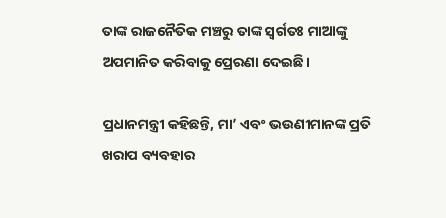ତାଙ୍କ ରାଜନୈତିକ ମଞ୍ଚରୁ ତାଙ୍କ ସ୍ୱର୍ଗତଃ ମାଆଙ୍କୁ ଅପମାନିତ କରିବାକୁ ପ୍ରେରଣା ଦେଇଛି।

ପ୍ରଧାନମନ୍ତ୍ରୀ କହିଛନ୍ତି, ମା’ ଏବଂ ଭଉଣୀମାନଙ୍କ ପ୍ରତି ଖରାପ ବ୍ୟବହାର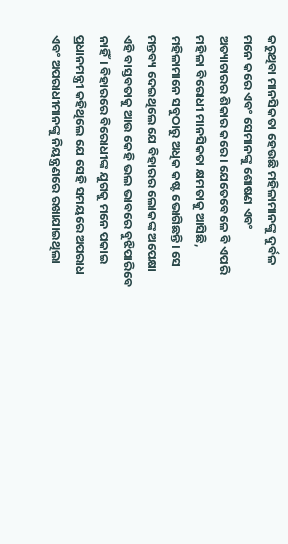କରୁଥିବା ମାନସିକତା ହେଉଛି ମହିଳାମାନଙ୍କୁ ଦୁର୍ବଳ ମନେ କରେ ଏବଂ ସେମାନଙ୍କୁ ଶୋଷଣ ଏବଂ ଅତ୍ୟାଚାରର ଶିକାର କରେ। ଯେତେବେଳେ ବି ଏପରି ମହିଳା ବିରୋଧୀ ମାନସିକତା କ୍ଷମତାକୁ ଆସିଛି, ମହିଳାମାନେ ସବୁଠାରୁ ଅଧିକ କଷ୍ଟ ଭୋଗିଛନ୍ତି। ସେ ମନ୍ତବ୍ୟ ଦେଇଥିଲେ ଯେ ବିହାରର ଲୋକଙ୍କ ଅପେକ୍ଷା ଏହି ବାସ୍ତବତାକୁ ଆଉ କେହି ଭଲ ଭାବରେ ବୁଝିପାରିବେ ନାହିଁ। ବିହାରରେ ବିରୋଧୀଙ୍କ ଯୁଗକୁ ମନେ ପକାଇ ପ୍ରଧାନମନ୍ତ୍ରୀ କହିଥିଲେ ଯେ ସେହି ସମୟରେ ଅପରାଧ ଏବଂ ଅପରାଧୀମାନଙ୍କୁ ନିୟନ୍ତ୍ରଣରେ ରଖାଯାଇଥିଲା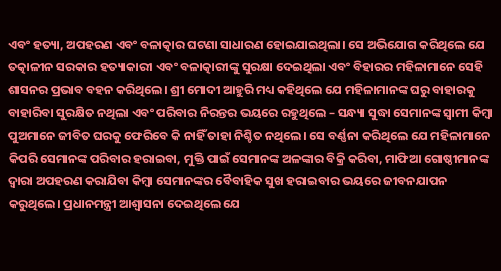ଏବଂ ହତ୍ୟା, ଅପହରଣ ଏବଂ ବଳାତ୍କାର ଘଟଣା ସାଧାରଣ ହୋଇଯାଇଥିଲା। ସେ ଅଭିଯୋଗ କରିଥିଲେ ଯେ ତତ୍କାଳୀନ ସରକାର ହତ୍ୟାକାରୀ ଏବଂ ବଳାତ୍କାରୀଙ୍କୁ ସୁରକ୍ଷା ଦେଇଥିଲା ଏବଂ ବିହାରର ମହିଳାମାନେ ସେହି ଶାସନର ପ୍ରଭାବ ବହନ କରିଥିଲେ। ଶ୍ରୀ ମୋଦୀ ଆହୁରି ମଧ୍ୟ କହିଥିଲେ ଯେ ମହିଳାମାନଙ୍କ ଘରୁ ବାହାରକୁ ବାହାରିବା ସୁରକ୍ଷିତ ନଥିଲା ଏବଂ ପରିବାର ନିରନ୍ତର ଭୟରେ ରହୁଥିଲେ – ସନ୍ଧ୍ୟା ସୁଦ୍ଧା ସେମାନଙ୍କ ସ୍ୱାମୀ କିମ୍ବା ପୁଅମାନେ ଜୀବିତ ଘରକୁ ଫେରିବେ କି ନାହିଁ ତାହା ନିଶ୍ଚିତ ନଥିଲେ। ସେ ବର୍ଣ୍ଣନା କରିଥିଲେ ଯେ ମହିଳାମାନେ କିପରି ସେମାନଙ୍କ ପରିବାର ହରାଇବା, ମୁକ୍ତି ପାଇଁ ସେମାନଙ୍କ ଅଳଙ୍କାର ବିକ୍ରି କରିବା, ମାଫିଆ ଗୋଷ୍ଠୀମାନଙ୍କ ଦ୍ୱାରା ଅପହରଣ କରାଯିବା କିମ୍ବା ସେମାନଙ୍କର ବୈବାହିକ ସୁଖ ହରାଇବାର ଭୟରେ ଜୀବନଯାପନ କରୁଥିଲେ। ପ୍ରଧାନମନ୍ତ୍ରୀ ଆଶ୍ୱାସନା ଦେଇଥିଲେ ଯେ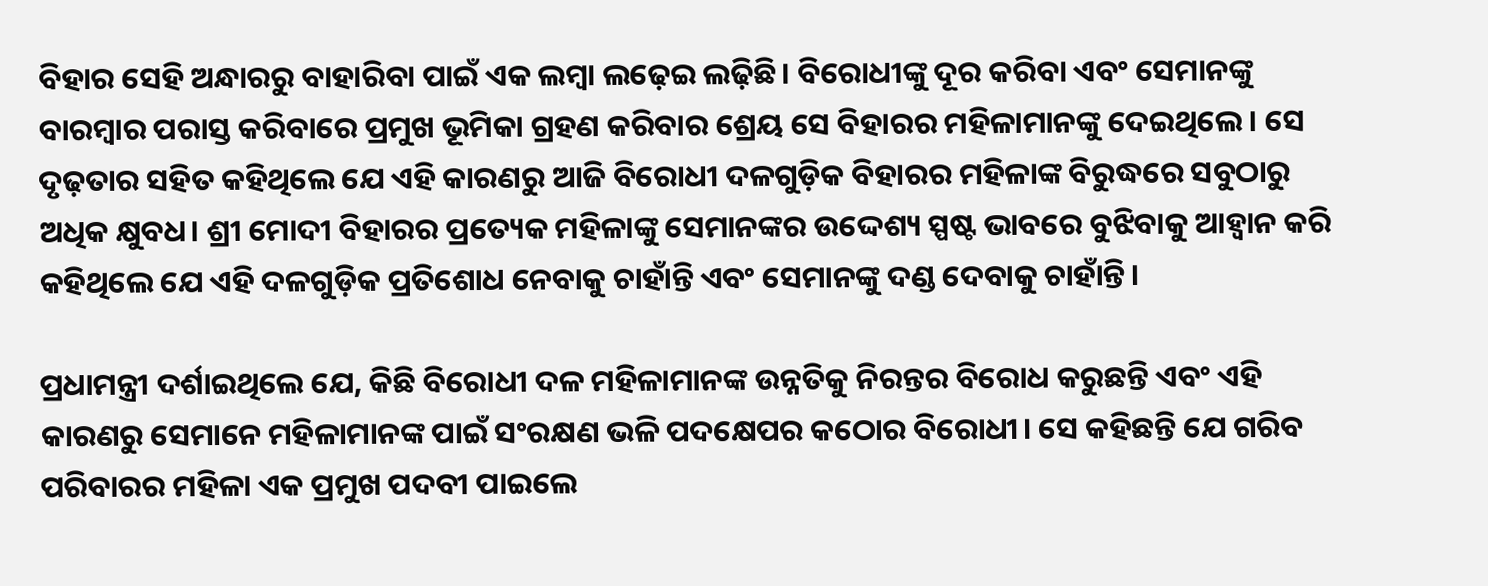ବିହାର ସେହି ଅନ୍ଧାରରୁ ବାହାରିବା ପାଇଁ ଏକ ଲମ୍ବା ଲଢ଼େଇ ଲଢ଼ିଛି। ବିରୋଧୀଙ୍କୁ ଦୂର କରିବା ଏବଂ ସେମାନଙ୍କୁ ବାରମ୍ବାର ପରାସ୍ତ କରିବାରେ ପ୍ରମୁଖ ଭୂମିକା ଗ୍ରହଣ କରିବାର ଶ୍ରେୟ ସେ ବିହାରର ମହିଳାମାନଙ୍କୁ ଦେଇଥିଲେ। ସେ ଦୃଢ଼ତାର ସହିତ କହିଥିଲେ ଯେ ଏହି କାରଣରୁ ଆଜି ବିରୋଧୀ ଦଳଗୁଡ଼ିକ ବିହାରର ମହିଳାଙ୍କ ବିରୁଦ୍ଧରେ ସବୁଠାରୁ ଅଧିକ କ୍ଷୁବଧ। ଶ୍ରୀ ମୋଦୀ ବିହାରର ପ୍ରତ୍ୟେକ ମହିଳାଙ୍କୁ ସେମାନଙ୍କର ଉଦ୍ଦେଶ୍ୟ ସ୍ପଷ୍ଟ ଭାବରେ ବୁଝିବାକୁ ଆହ୍ୱାନ କରି କହିଥିଲେ ଯେ ଏହି ଦଳଗୁଡ଼ିକ ପ୍ରତିଶୋଧ ନେବାକୁ ଚାହାଁନ୍ତି ଏବଂ ସେମାନଙ୍କୁ ଦଣ୍ଡ ଦେବାକୁ ଚାହାଁନ୍ତି।

ପ୍ରଧାମନ୍ତ୍ରୀ ଦର୍ଶାଇଥିଲେ ଯେ, କିଛି ବିରୋଧୀ ଦଳ ମହିଳାମାନଙ୍କ ଉନ୍ନତିକୁ ନିରନ୍ତର ବିରୋଧ କରୁଛନ୍ତି ଏବଂ ଏହି କାରଣରୁ ସେମାନେ ମହିଳାମାନଙ୍କ ପାଇଁ ସଂରକ୍ଷଣ ଭଳି ପଦକ୍ଷେପର କଠୋର ବିରୋଧୀ। ସେ କହିଛନ୍ତି ଯେ ଗରିବ ପରିବାରର ମହିଳା ଏକ ପ୍ରମୁଖ ପଦବୀ ପାଇଲେ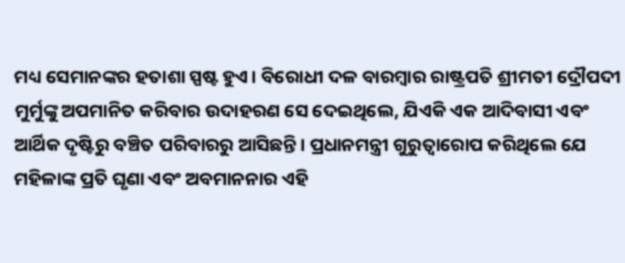ମଧ୍ୟ ସେମାନଙ୍କର ହତାଶା ସ୍ପଷ୍ଟ ହୁଏ। ବିରୋଧୀ ଦଳ ବାରମ୍ବାର ରାଷ୍ଟ୍ରପତି ଶ୍ରୀମତୀ ଦ୍ରୌପଦୀ ମୁର୍ମୁଙ୍କୁ ଅପମାନିତ କରିବାର ଉଦାହରଣ ସେ ଦେଇଥିଲେ, ଯିଏକି ଏକ ଆଦିବାସୀ ଏବଂ ଆର୍ଥିକ ଦୃଷ୍ଟିରୁ ବଞ୍ଚିତ ପରିବାରରୁ ଆସିଛନ୍ତି। ପ୍ରଧାନମନ୍ତ୍ରୀ ଗୁରୁତ୍ୱାରୋପ କରିଥିଲେ ଯେ ମହିଳାଙ୍କ ପ୍ରତି ଘୃଣା ଏବଂ ଅବମାନନାର ଏହି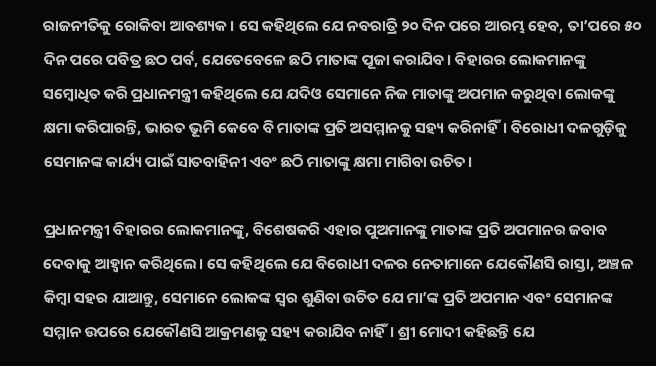ରାଜନୀତିକୁ ରୋକିବା ଆବଶ୍ୟକ। ସେ କହିଥିଲେ ଯେ ନବରାତ୍ରି ୨୦ ଦିନ ପରେ ଆରମ୍ଭ ହେବ, ତା’ପରେ ୫୦ ଦିନ ପରେ ପବିତ୍ର ଛଠ ପର୍ବ, ଯେତେବେଳେ ଛଠି ମାତାଙ୍କ ପୂଜା କରାଯିବ। ବିହାରର ଲୋକମାନଙ୍କୁ ସମ୍ବୋଧିତ କରି ପ୍ରଧାନମନ୍ତ୍ରୀ କହିଥିଲେ ଯେ ଯଦିଓ ସେମାନେ ନିଜ ମାତାଙ୍କୁ ଅପମାନ କରୁଥିବା ଲୋକଙ୍କୁ କ୍ଷମା କରିପାରନ୍ତି, ଭାରତ ଭୂମି କେବେ ବି ମାତାଙ୍କ ପ୍ରତି ଅସମ୍ମାନକୁ ସହ୍ୟ କରିନାହିଁ। ବିରୋଧୀ ଦଳଗୁଡ଼ିକୁ ସେମାନଙ୍କ କାର୍ଯ୍ୟ ପାଇଁ ସାତବାହିନୀ ଏବଂ ଛଠି ମାତାଙ୍କୁ କ୍ଷମା ମାଗିବା ଉଚିତ।

ପ୍ରଧାନମନ୍ତ୍ରୀ ବିହାରର ଲୋକମାନଙ୍କୁ, ବିଶେଷକରି ଏହାର ପୁଅମାନଙ୍କୁ ମାତାଙ୍କ ପ୍ରତି ଅପମାନର ଜବାବ ଦେବାକୁ ଆହ୍ୱାନ କରିଥିଲେ। ସେ କହିଥିଲେ ଯେ ବିରୋଧୀ ଦଳର ନେତାମାନେ ଯେକୌଣସି ରାସ୍ତା, ଅଞ୍ଚଳ କିମ୍ବା ସହର ଯାଆନ୍ତୁ, ସେମାନେ ଲୋକଙ୍କ ସ୍ୱର ଶୁଣିବା ଉଚିତ ଯେ ମା’ଙ୍କ ପ୍ରତି ଅପମାନ ଏବଂ ସେମାନଙ୍କ ସମ୍ମାନ ଉପରେ ଯେକୌଣସି ଆକ୍ରମଣକୁ ସହ୍ୟ କରାଯିବ ନାହିଁ। ଶ୍ରୀ ମୋଦୀ କହିଛନ୍ତି ଯେ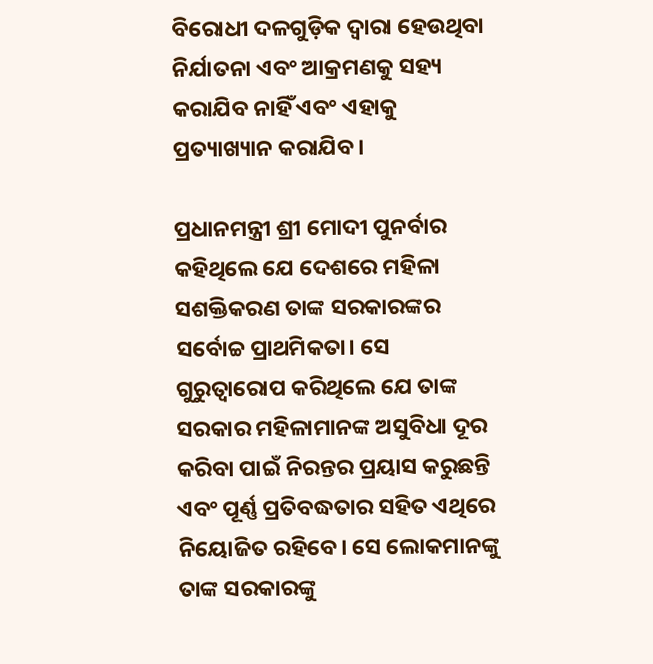ବିରୋଧୀ ଦଳଗୁଡ଼ିକ ଦ୍ୱାରା ହେଉଥିବା ନିର୍ଯାତନା ଏବଂ ଆକ୍ରମଣକୁ ସହ୍ୟ କରାଯିବ ନାହିଁ ଏବଂ ଏହାକୁ ପ୍ରତ୍ୟାଖ୍ୟାନ କରାଯିବ।

ପ୍ରଧାନମନ୍ତ୍ରୀ ଶ୍ରୀ ମୋଦୀ ପୁନର୍ବାର କହିଥିଲେ ଯେ ଦେଶରେ ମହିଳା ସଶକ୍ତିକରଣ ତାଙ୍କ ସରକାରଙ୍କର ସର୍ବୋଚ୍ଚ ପ୍ରାଥମିକତା। ସେ ଗୁରୁତ୍ୱାରୋପ କରିଥିଲେ ଯେ ତାଙ୍କ ସରକାର ମହିଳାମାନଙ୍କ ଅସୁବିଧା ଦୂର କରିବା ପାଇଁ ନିରନ୍ତର ପ୍ରୟାସ କରୁଛନ୍ତି ଏବଂ ପୂର୍ଣ୍ଣ ପ୍ରତିବଦ୍ଧତାର ସହିତ ଏଥିରେ ନିୟୋଜିତ ରହିବେ। ସେ ଲୋକମାନଙ୍କୁ ତାଙ୍କ ସରକାରଙ୍କୁ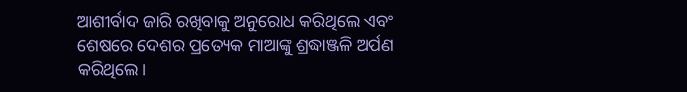ଆଶୀର୍ବାଦ ଜାରି ରଖିବାକୁ ଅନୁରୋଧ କରିଥିଲେ ଏବଂ ଶେଷରେ ଦେଶର ପ୍ରତ୍ୟେକ ମାଆଙ୍କୁ ଶ୍ରଦ୍ଧାଞ୍ଜଳି ଅର୍ପଣ କରିଥିଲେ।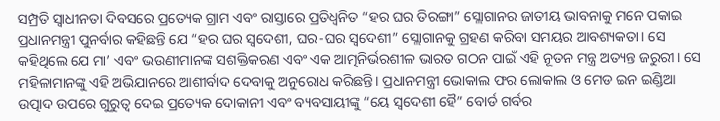ସମ୍ପ୍ରତି ସ୍ୱାଧୀନତା ଦିବସରେ ପ୍ରତ୍ୟେକ ଗ୍ରାମ ଏବଂ ରାସ୍ତାରେ ପ୍ରତିଧ୍ୱନିତ “ହର ଘର ତିରଙ୍ଗା” ସ୍ଲୋଗାନର ଜାତୀୟ ଭାବନାକୁ ମନେ ପକାଇ ପ୍ରଧାନମନ୍ତ୍ରୀ ପୁନର୍ବାର କହିଛନ୍ତି ଯେ “ହର ଘର ସ୍ୱଦେଶୀ, ଘର-ଘର ସ୍ୱଦେଶୀ” ସ୍ଲୋଗାନକୁ ଗ୍ରହଣ କରିବା ସମୟର ଆବଶ୍ୟକତା। ସେ କହିଥିଲେ ଯେ ମା’ ଏବଂ ଭଉଣୀମାନଙ୍କ ସଶକ୍ତିକରଣ ଏବଂ ଏକ ଆତ୍ମନିର୍ଭରଶୀଳ ଭାରତ ଗଠନ ପାଇଁ ଏହି ନୂତନ ମନ୍ତ୍ର ଅତ୍ୟନ୍ତ ଜରୁରୀ। ସେ ମହିଳାମାନଙ୍କୁ ଏହି ଅଭିଯାନରେ ଆଶୀର୍ବାଦ ଦେବାକୁ ଅନୁରୋଧ କରିଛନ୍ତି। ପ୍ରଧାନମନ୍ତ୍ରୀ ଭୋକାଲ ଫର ଲୋକାଲ ଓ ମେଡ ଇନ ଇଣ୍ଡିଆ ଉତ୍ପାଦ ଉପରେ ଗୁରୁତ୍ବ ଦେଇ ପ୍ରତ୍ୟେକ ଦୋକାନୀ ଏବଂ ବ୍ୟବସାୟୀଙ୍କୁ “ୟେ ସ୍ୱଦେଶୀ ହୈ” ବୋର୍ଡ ଗର୍ବର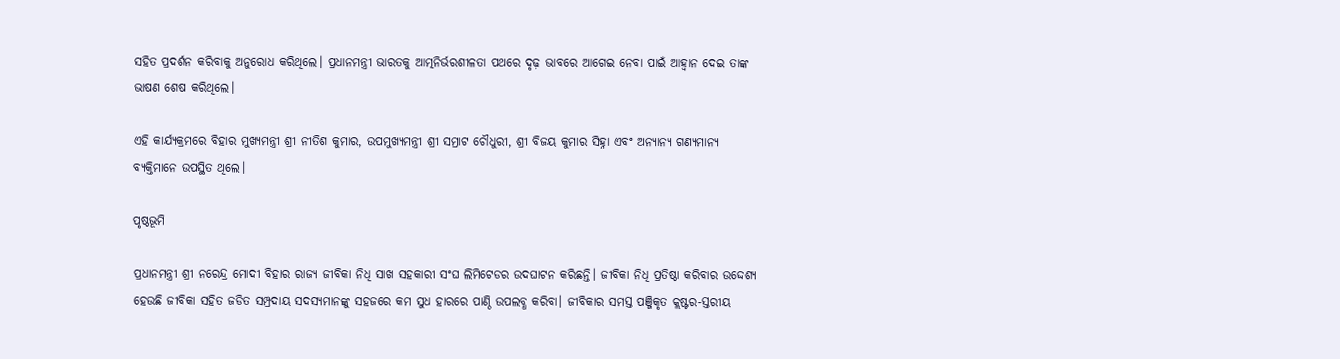ସହିତ ପ୍ରଦର୍ଶନ କରିବାକୁ ଅନୁରୋଧ କରିଥିଲେ। ପ୍ରଧାନମନ୍ତ୍ରୀ ଭାରତକୁ ଆତ୍ମନିର୍ଭରଶୀଳତା ପଥରେ ଦୃଢ଼ ଭାବରେ ଆଗେଇ ନେବା ପାଇଁ ଆହ୍ୱାନ ଦେଇ ତାଙ୍କ ଭାଷଣ ଶେଷ କରିଥିଲେ।

ଏହି କାର୍ଯ୍ୟକ୍ରମରେ ବିହାର ମୁଖ୍ୟମନ୍ତ୍ରୀ ଶ୍ରୀ ନୀତିଶ କୁମାର, ଉପମୁଖ୍ୟମନ୍ତ୍ରୀ ଶ୍ରୀ ସମ୍ରାଟ ଚୌଧୁରୀ, ଶ୍ରୀ ବିଜୟ କୁମାର ସିହ୍ନା ଏବଂ ଅନ୍ୟାନ୍ୟ ଗଣ୍ୟମାନ୍ୟ ବ୍ୟକ୍ତିମାନେ ଉପସ୍ଥିତ ଥିଲେ।

ପୃଷ୍ଠଭୂମି

ପ୍ରଧାନମନ୍ତ୍ରୀ ଶ୍ରୀ ନରେନ୍ଦ୍ର ମୋଦୀ ବିହାର ରାଜ୍ୟ ଜୀବିକା ନିଧି ସାଖ ସହକାରୀ ସଂଘ ଲିମିଟେଡର ଉଦଘାଟନ କରିଛନ୍ତି। ଜୀବିକା ନିଧି ପ୍ରତିଷ୍ଠା କରିବାର ଉଦ୍ଦେଶ୍ୟ ହେଉଛି ଜୀବିକା ସହିତ ଜଡିତ ସମ୍ପ୍ରଦାୟ ସଦସ୍ୟମାନଙ୍କୁ ସହଜରେ କମ ସୁଧ ହାରରେ ପାଣ୍ଠି ଉପଲବ୍ଧ କରିବା। ଜୀବିକାର ସମସ୍ତ ପଞ୍ଜିକୃତ କ୍ଲଷ୍ଟର-ସ୍ତରୀୟ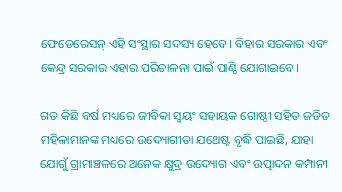ଫେଡେରେସନ୍ ଏହି ସଂସ୍ଥାର ସଦସ୍ୟ ହେବେ। ବିହାର ସରକାର ଏବଂ କେନ୍ଦ୍ର ସରକାର ଏହାର ପରିଚାଳନା ପାଇଁ ପାଣ୍ଠି ଯୋଗାଇବେ।

ଗତ କିଛି ବର୍ଷ ମଧ୍ୟରେ ଜୀବିକା ସ୍ୱୟଂ ସହାୟକ ଗୋଷ୍ଠୀ ସହିତ ଜଡିତ ମହିଳାମାନଙ୍କ ମଧ୍ୟରେ ଉଦ୍ୟୋଗୀତା ଯଥେଷ୍ଟ ବୃଦ୍ଧି ପାଇଛି, ଯାହା ଯୋଗୁଁ ଗ୍ରାମାଞ୍ଚଳରେ ଅନେକ କ୍ଷୁଦ୍ର ଉଦ୍ୟୋଗ ଏବଂ ଉତ୍ପାଦନ କମ୍ପାନୀ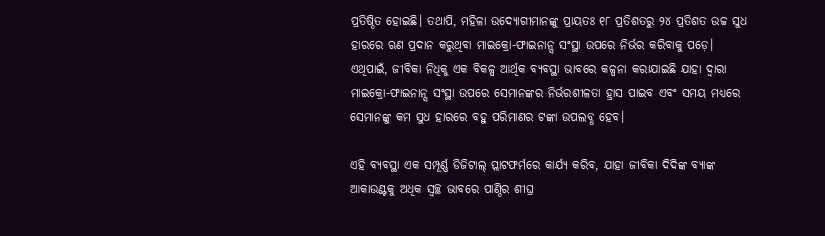ପ୍ରତିଷ୍ଠିତ ହୋଇଛି। ତଥାପି, ମହିଳା ଉଦ୍ୟୋଗୀମାନଙ୍କୁ ପ୍ରାୟତଃ ୧୮ ପ୍ରତିଶତରୁ ୨୪ ପ୍ରତିଶତ ଉଚ୍ଚ ସୁଧ ହାରରେ ଋଣ ପ୍ରଦାନ କରୁଥିବା ମାଇକ୍ରୋ-ଫାଇନାନ୍ସ ସଂସ୍ଥା ଉପରେ ନିର୍ଭର କରିବାକୁ ପଡ଼େ। ଏଥିପାଇଁ, ଜୀବିକା ନିଧିକୁ ଏକ ବିକଳ୍ପ ଆର୍ଥିକ ବ୍ୟବସ୍ଥା ଭାବରେ କଳ୍ପନା କରାଯାଇଛି ଯାହା ଦ୍ଵାରା ମାଇକ୍ରୋ-ଫାଇନାନ୍ସ ସଂସ୍ଥା ଉପରେ ସେମାନଙ୍କର ନିର୍ଭରଶୀଳତା ହ୍ରାସ ପାଇବ ଏବଂ ସମୟ ମଧ୍ୟରେ ସେମାନଙ୍କୁ କମ ସୁଧ ହାରରେ ବହୁ ପରିମାଣର ଟଙ୍କା ଉପଲବ୍ଧ ହେବ।

ଏହି ବ୍ୟବସ୍ଥା ଏକ ସମ୍ପୂର୍ଣ୍ଣ ଡିଜିଟାଲ୍ ପ୍ଲାଟଫର୍ମରେ କାର୍ଯ୍ୟ କରିବ, ଯାହା ଜୀବିକା ଦିଦିଙ୍କ ବ୍ୟାଙ୍କ ଆକାଉଣ୍ଟକୁ ଅଧିକ ସ୍ୱଚ୍ଛ ଭାବରେ ପାଣ୍ଠିର ଶୀଘ୍ର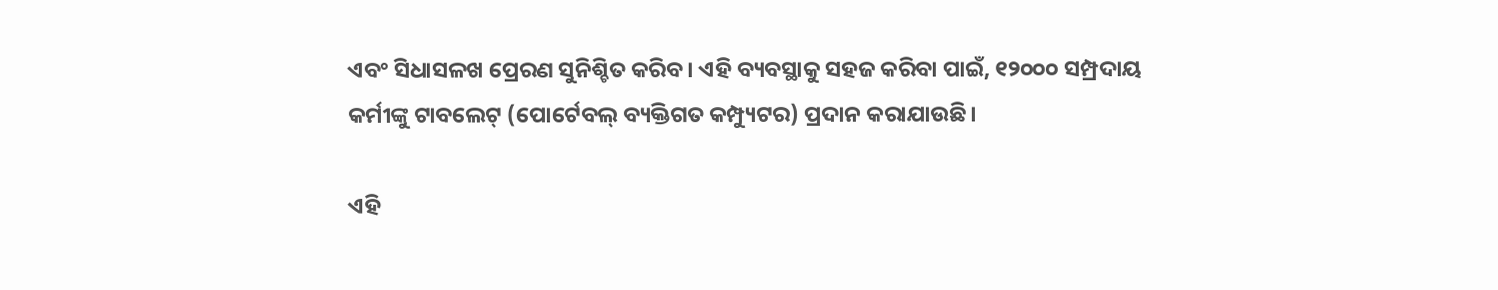ଏବଂ ସିଧାସଳଖ ପ୍ରେରଣ ସୁନିଶ୍ଚିତ କରିବ। ଏହି ବ୍ୟବସ୍ଥାକୁ ସହଜ କରିବା ପାଇଁ, ୧୨୦୦୦ ସମ୍ପ୍ରଦାୟ କର୍ମୀଙ୍କୁ ଟାବଲେଟ୍ (ପୋର୍ଟେବଲ୍ ବ୍ୟକ୍ତିଗତ କମ୍ପ୍ୟୁଟର) ପ୍ରଦାନ କରାଯାଉଛି।

ଏହି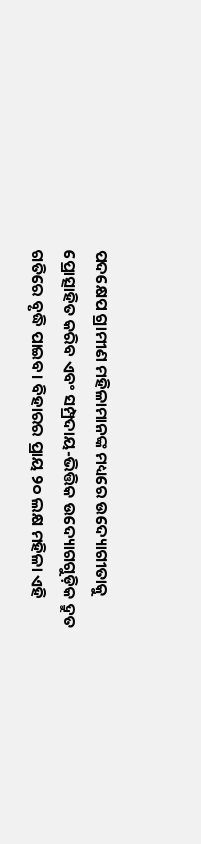ପଦକ୍ଷେପ ଗ୍ରାମୀଣ ମହିଳାମାନଙ୍କ ମଧ୍ୟରେ ଉଦ୍ୟୋଗୀତାକୁ ପ୍ରୋତ୍ସାହିତ କରିବ ଏବଂ ସମ୍ପ୍ରଦାୟ-ଭିତ୍ତିକ ଉଦ୍ୟୋଗଗୁଡ଼ିକ ଦ୍ରୁତ ଗତିରେ ବୃଦ୍ଧି ପାଇବ। ବିହାରର ପ୍ରାୟ ୨୦ ଲକ୍ଷ ମହିଳା ଏହି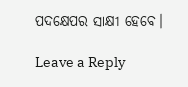ପଦକ୍ଷେପର ସାକ୍ଷୀ ହେବେ।

Leave a Reply